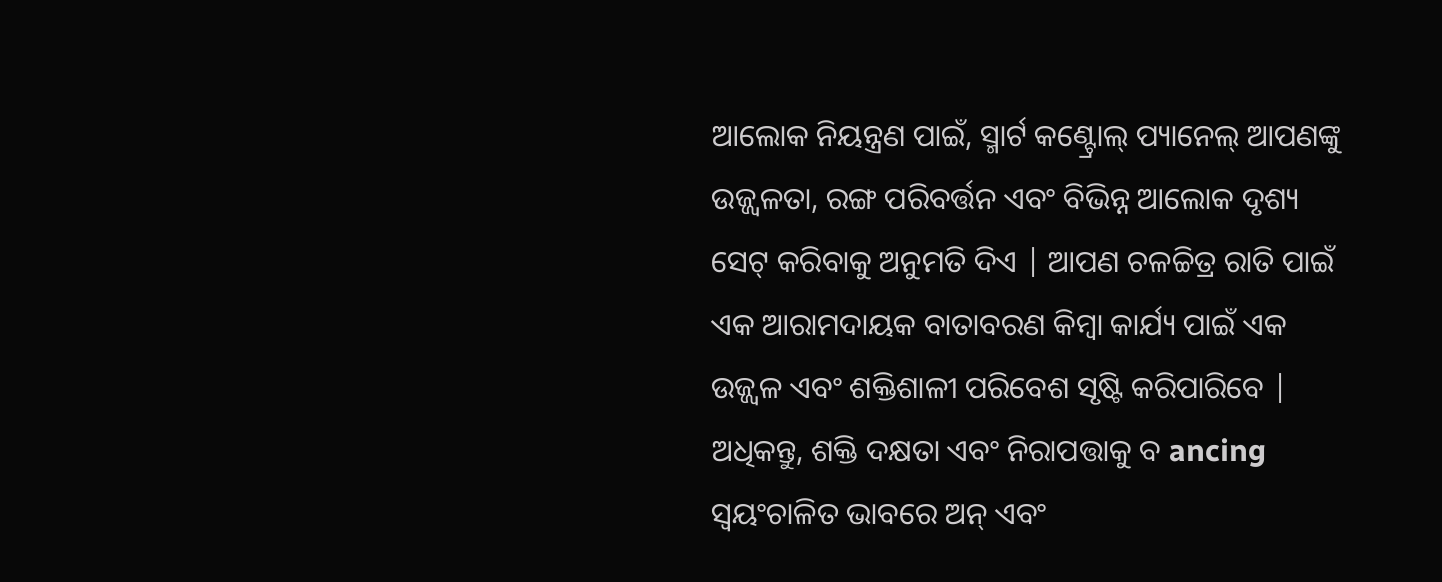ଆଲୋକ ନିୟନ୍ତ୍ରଣ ପାଇଁ, ସ୍ମାର୍ଟ କଣ୍ଟ୍ରୋଲ୍ ପ୍ୟାନେଲ୍ ଆପଣଙ୍କୁ ଉଜ୍ଜ୍ୱଳତା, ରଙ୍ଗ ପରିବର୍ତ୍ତନ ଏବଂ ବିଭିନ୍ନ ଆଲୋକ ଦୃଶ୍ୟ ସେଟ୍ କରିବାକୁ ଅନୁମତି ଦିଏ | ଆପଣ ଚଳଚ୍ଚିତ୍ର ରାତି ପାଇଁ ଏକ ଆରାମଦାୟକ ବାତାବରଣ କିମ୍ବା କାର୍ଯ୍ୟ ପାଇଁ ଏକ ଉଜ୍ଜ୍ୱଳ ଏବଂ ଶକ୍ତିଶାଳୀ ପରିବେଶ ସୃଷ୍ଟି କରିପାରିବେ | ଅଧିକନ୍ତୁ, ଶକ୍ତି ଦକ୍ଷତା ଏବଂ ନିରାପତ୍ତାକୁ ବ ancing ସ୍ୱୟଂଚାଳିତ ଭାବରେ ଅନ୍ ଏବଂ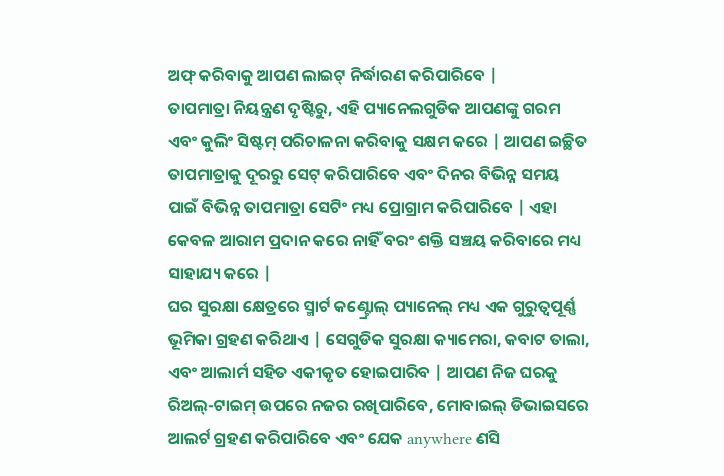ଅଫ୍ କରିବାକୁ ଆପଣ ଲାଇଟ୍ ନିର୍ଦ୍ଧାରଣ କରିପାରିବେ |
ତାପମାତ୍ରା ନିୟନ୍ତ୍ରଣ ଦୃଷ୍ଟିରୁ, ଏହି ପ୍ୟାନେଲଗୁଡିକ ଆପଣଙ୍କୁ ଗରମ ଏବଂ କୁଲିଂ ସିଷ୍ଟମ୍ ପରିଚାଳନା କରିବାକୁ ସକ୍ଷମ କରେ | ଆପଣ ଇଚ୍ଛିତ ତାପମାତ୍ରାକୁ ଦୂରରୁ ସେଟ୍ କରିପାରିବେ ଏବଂ ଦିନର ବିଭିନ୍ନ ସମୟ ପାଇଁ ବିଭିନ୍ନ ତାପମାତ୍ରା ସେଟିଂ ମଧ୍ୟ ପ୍ରୋଗ୍ରାମ କରିପାରିବେ | ଏହା କେବଳ ଆରାମ ପ୍ରଦାନ କରେ ନାହିଁ ବରଂ ଶକ୍ତି ସଞ୍ଚୟ କରିବାରେ ମଧ୍ୟ ସାହାଯ୍ୟ କରେ |
ଘର ସୁରକ୍ଷା କ୍ଷେତ୍ରରେ ସ୍ମାର୍ଟ କଣ୍ଟ୍ରୋଲ୍ ପ୍ୟାନେଲ୍ ମଧ୍ୟ ଏକ ଗୁରୁତ୍ୱପୂର୍ଣ୍ଣ ଭୂମିକା ଗ୍ରହଣ କରିଥାଏ | ସେଗୁଡିକ ସୁରକ୍ଷା କ୍ୟାମେରା, କବାଟ ତାଲା, ଏବଂ ଆଲାର୍ମ ସହିତ ଏକୀକୃତ ହୋଇପାରିବ | ଆପଣ ନିଜ ଘରକୁ ରିଅଲ୍-ଟାଇମ୍ ଉପରେ ନଜର ରଖିପାରିବେ, ମୋବାଇଲ୍ ଡିଭାଇସରେ ଆଲର୍ଟ ଗ୍ରହଣ କରିପାରିବେ ଏବଂ ଯେକ anywhere ଣସି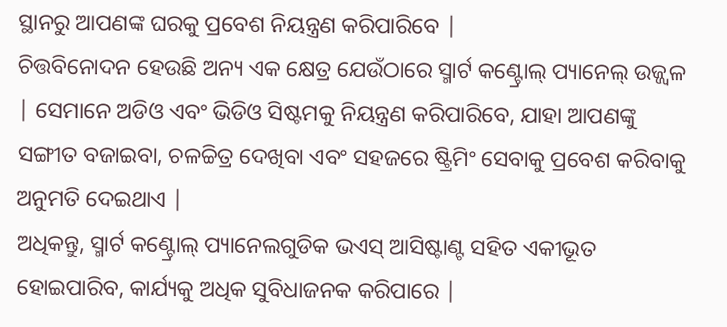ସ୍ଥାନରୁ ଆପଣଙ୍କ ଘରକୁ ପ୍ରବେଶ ନିୟନ୍ତ୍ରଣ କରିପାରିବେ |
ଚିତ୍ତବିନୋଦନ ହେଉଛି ଅନ୍ୟ ଏକ କ୍ଷେତ୍ର ଯେଉଁଠାରେ ସ୍ମାର୍ଟ କଣ୍ଟ୍ରୋଲ୍ ପ୍ୟାନେଲ୍ ଉଜ୍ଜ୍ୱଳ | ସେମାନେ ଅଡିଓ ଏବଂ ଭିଡିଓ ସିଷ୍ଟମକୁ ନିୟନ୍ତ୍ରଣ କରିପାରିବେ, ଯାହା ଆପଣଙ୍କୁ ସଙ୍ଗୀତ ବଜାଇବା, ଚଳଚ୍ଚିତ୍ର ଦେଖିବା ଏବଂ ସହଜରେ ଷ୍ଟ୍ରିମିଂ ସେବାକୁ ପ୍ରବେଶ କରିବାକୁ ଅନୁମତି ଦେଇଥାଏ |
ଅଧିକନ୍ତୁ, ସ୍ମାର୍ଟ କଣ୍ଟ୍ରୋଲ୍ ପ୍ୟାନେଲଗୁଡିକ ଭଏସ୍ ଆସିଷ୍ଟାଣ୍ଟ ସହିତ ଏକୀଭୂତ ହୋଇପାରିବ, କାର୍ଯ୍ୟକୁ ଅଧିକ ସୁବିଧାଜନକ କରିପାରେ |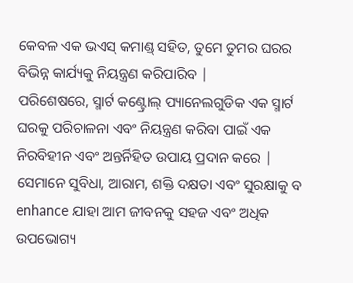କେବଳ ଏକ ଭଏସ୍ କମାଣ୍ଡ୍ ସହିତ, ତୁମେ ତୁମର ଘରର ବିଭିନ୍ନ କାର୍ଯ୍ୟକୁ ନିୟନ୍ତ୍ରଣ କରିପାରିବ |
ପରିଶେଷରେ, ସ୍ମାର୍ଟ କଣ୍ଟ୍ରୋଲ୍ ପ୍ୟାନେଲଗୁଡିକ ଏକ ସ୍ମାର୍ଟ ଘରକୁ ପରିଚାଳନା ଏବଂ ନିୟନ୍ତ୍ରଣ କରିବା ପାଇଁ ଏକ ନିରବିହୀନ ଏବଂ ଅନ୍ତର୍ନିହିତ ଉପାୟ ପ୍ରଦାନ କରେ | ସେମାନେ ସୁବିଧା, ଆରାମ, ଶକ୍ତି ଦକ୍ଷତା ଏବଂ ସୁରକ୍ଷାକୁ ବ enhance ଯାହା ଆମ ଜୀବନକୁ ସହଜ ଏବଂ ଅଧିକ ଉପଭୋଗ୍ୟ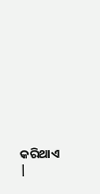କରିଥାଏ |